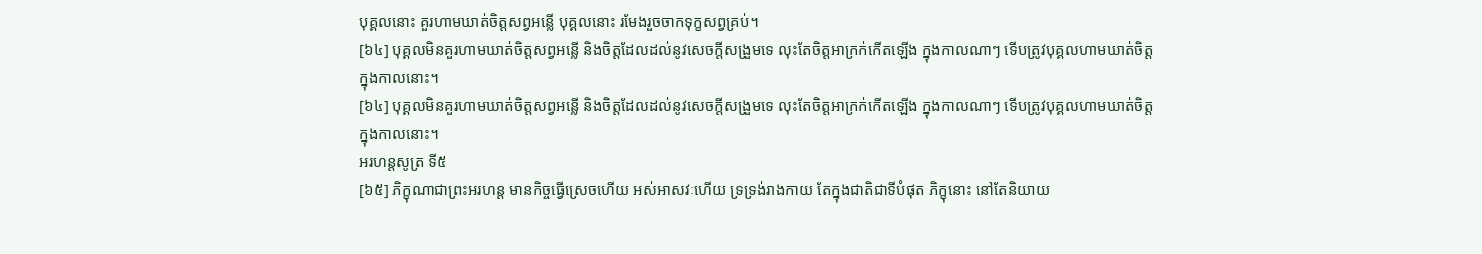បុគ្គលនោះ គួរហាមឃាត់ចិត្តសព្វអន្លើ បុគ្គលនោះ រមែងរួចចាកទុក្ខសព្វគ្រប់។
[៦៤] បុគ្គលមិនគួរហាមឃាត់ចិត្តសព្វអន្លើ និងចិត្តដែលដល់នូវសេចក្តីសង្រួមទេ លុះតែចិត្តអាក្រក់កើតឡើង ក្នុងកាលណាៗ ទើបត្រូវបុគ្គលហាមឃាត់ចិត្តក្នុងកាលនោះ។
[៦៤] បុគ្គលមិនគួរហាមឃាត់ចិត្តសព្វអន្លើ និងចិត្តដែលដល់នូវសេចក្តីសង្រួមទេ លុះតែចិត្តអាក្រក់កើតឡើង ក្នុងកាលណាៗ ទើបត្រូវបុគ្គលហាមឃាត់ចិត្តក្នុងកាលនោះ។
អរហន្តសូត្រ ទី៥
[៦៥] ភិក្ខុណាជាព្រះអរហន្ត មានកិច្ចធ្វើស្រេចហើយ អស់អាសវៈហើយ ទ្រទ្រង់រាងកាយ តែក្នុងជាតិជាទីបំផុត ភិក្ខុនោះ នៅតែនិយាយ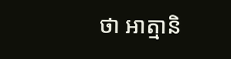ថា អាត្មានិ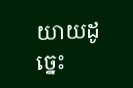យាយដូច្នេះ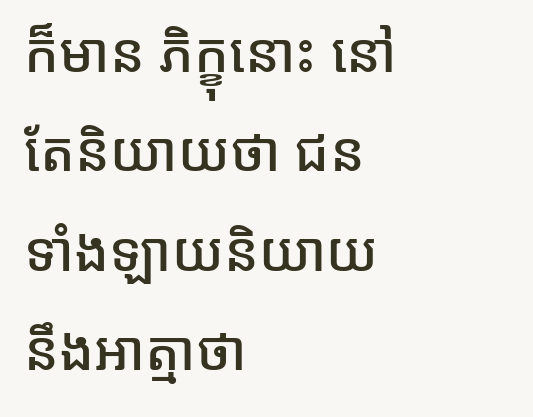ក៏មាន ភិក្ខុនោះ នៅតែនិយាយថា ជនទាំងឡាយនិយាយ នឹងអាត្មាថា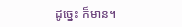ដូច្នេះ ក៏មាន។